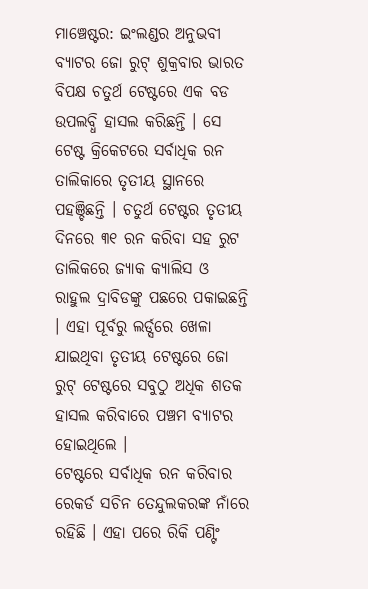ମାଞ୍ଚେଷ୍ଟର: ଇଂଲଣ୍ଡର ଅନୁଭବୀ ବ୍ୟାଟର ଜୋ ରୁଟ୍ ଶୁକ୍ରବାର ଭାରତ ବିପକ୍ଷ ଚତୁର୍ଥ ଟେଷ୍ଟରେ ଏକ ବଡ ଉପଲବ୍ଧି ହାସଲ କରିଛନ୍ତି । ସେ ଟେଷ୍ଟ କ୍ରିକେଟରେ ସର୍ବାଧିକ ରନ ତାଲିକାରେ ତୃତୀୟ ସ୍ଥାନରେ ପହଞ୍ଚିଛନ୍ତି । ଚତୁର୍ଥ ଟେଷ୍ଟର ତୃତୀୟ ଦିନରେ ୩୧ ରନ କରିବା ସହ ରୁଟ ତାଲିକରେ ଜ୍ୟାକ କ୍ୟାଲିସ ଓ ରାହୁଲ ଦ୍ରାବିଡଙ୍କୁ ପଛରେ ପକାଇଛନ୍ତି । ଏହା ପୂର୍ବରୁ ଲର୍ଡ୍ସରେ ଖେଳା ଯାଇଥିବା ତୃତୀୟ ଟେଷ୍ଟରେ ଜୋ ରୁଟ୍ ଟେଷ୍ଟରେ ସବୁଠୁ ଅଧିକ ଶତକ ହାସଲ କରିବାରେ ପଞ୍ଚମ ବ୍ୟାଟର ହୋଇଥିଲେ ।
ଟେଷ୍ଟରେ ସର୍ବାଧିକ ରନ କରିବାର ରେକର୍ଡ ସଚିନ ତେନ୍ଦୁଲକରଙ୍କ ନାଁରେ ରହିଛି । ଏହା ପରେ ରିକି ପଣ୍ଟିଂ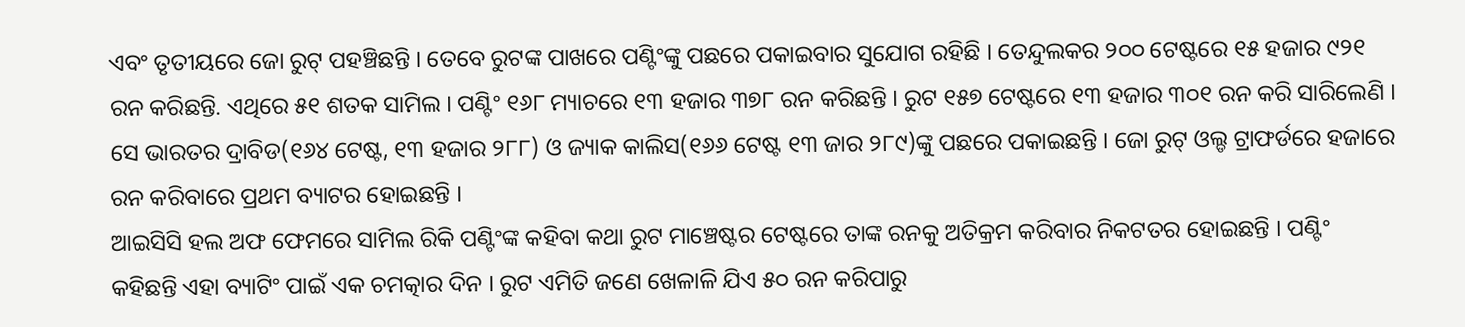ଏବଂ ତୃତୀୟରେ ଜୋ ରୁଟ୍ ପହଞ୍ଚିଛନ୍ତି । ତେବେ ରୁଟଙ୍କ ପାଖରେ ପଣ୍ଟିଂଙ୍କୁ ପଛରେ ପକାଇବାର ସୁଯୋଗ ରହିଛି । ତେନ୍ଦୁଲକର ୨୦୦ ଟେଷ୍ଟରେ ୧୫ ହଜାର ୯୨୧ ରନ କରିଛନ୍ତି. ଏଥିରେ ୫୧ ଶତକ ସାମିଲ । ପଣ୍ଟିଂ ୧୬୮ ମ୍ୟାଚରେ ୧୩ ହଜାର ୩୭୮ ରନ କରିଛନ୍ତି । ରୁଟ ୧୫୭ ଟେଷ୍ଟରେ ୧୩ ହଜାର ୩୦୧ ରନ କରି ସାରିଲେଣି । ସେ ଭାରତର ଦ୍ରାବିଡ(୧୬୪ ଟେଷ୍ଟ, ୧୩ ହଜାର ୨୮୮) ଓ ଜ୍ୟାକ କାଲିସ(୧୬୬ ଟେଷ୍ଟ ୧୩ ଜାର ୨୮୯)ଙ୍କୁ ପଛରେ ପକାଇଛନ୍ତି । ଜୋ ରୁଟ୍ ଓଲ୍ଡ ଟ୍ରାଫର୍ଡରେ ହଜାରେ ରନ କରିବାରେ ପ୍ରଥମ ବ୍ୟାଟର ହୋଇଛନ୍ତି ।
ଆଇସିସି ହଲ ଅଫ ଫେମରେ ସାମିଲ ରିକି ପଣ୍ଟିଂଙ୍କ କହିବା କଥା ରୁଟ ମାଞ୍ଚେଷ୍ଟର ଟେଷ୍ଟରେ ତାଙ୍କ ରନକୁ ଅତିକ୍ରମ କରିବାର ନିକଟତର ହୋଇଛନ୍ତି । ପଣ୍ଟିଂ କହିଛନ୍ତି ଏହା ବ୍ୟାଟିଂ ପାଇଁ ଏକ ଚମତ୍କାର ଦିନ । ରୁଟ ଏମିତି ଜଣେ ଖେଳାଳି ଯିଏ ୫୦ ରନ କରିପାରୁ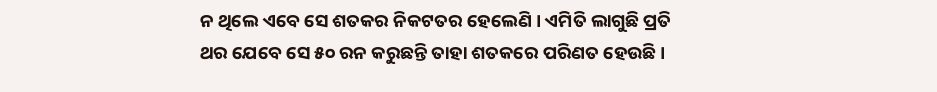ନ ଥିଲେ ଏବେ ସେ ଶତକର ନିକଟତର ହେଲେଣି । ଏମିତି ଲାଗୁଛି ପ୍ରତି ଥର ଯେବେ ସେ ୫୦ ରନ କରୁଛନ୍ତି ତାହା ଶତକରେ ପରିଣତ ହେଉଛି ।